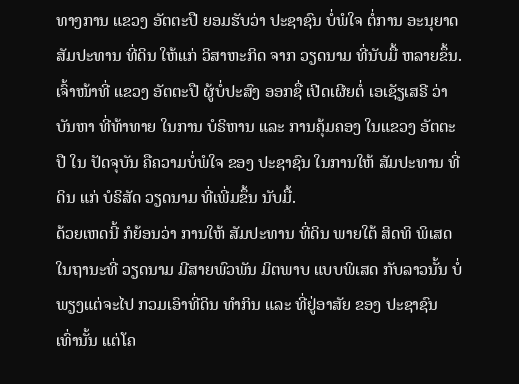ທາງການ ແຂວງ ອັຕຕະປື ຍອມຮັບວ່າ ປະຊາຊົນ ບໍ່ພໍໃຈ ຕໍ່ການ ອະນຸຍາດ ສັມປະທານ ທີ່ດິນ ໃຫ້ແກ່ ວິສາຫະກິດ ຈາກ ວຽດນາມ ທີ່ນັບມື້ ຫລາຍຂຶ້ນ.
ເຈົ້າໜ້າທີ່ ແຂວງ ອັຕຕະປື ຜູ້ບໍ່ປະສົງ ອອກຊື່ ເປີດເຜີຍຕໍ່ ເອເຊັຽເສຣີ ວ່າບັນຫາ ທີ່ທ້າທາຍ ໃນການ ບໍຣິຫານ ແລະ ການຄຸ້ມຄອງ ໃນແຂວງ ອັຕຕະປື ໃນ ປັດຈຸບັນ ຄືຄວາມບໍ່ພໍໃຈ ຂອງ ປະຊາຊົນ ໃນການໃຫ້ ສັມປະທານ ທີ່ດິນ ແກ່ ບໍຣິສັດ ວຽດນາມ ທີ່ເພີ່ມຂຶ້ນ ນັບມື້.
ດ້ວຍເຫດນີ້ ກໍຍ້ອນວ່າ ການໃຫ້ ສັມປະທານ ທີ່ດິນ ພາຍໃຕ້ ສິດທິ ພິເສດ ໃນຖານະທີ່ ວຽດນາມ ມີສາຍພົວພັນ ມິຕພາບ ແບບພິເສດ ກັບລາວນັ້ນ ບໍ່ພຽງແຕ່ຈະໄປ ກວມເອົາທີ່ດິນ ທໍາກິນ ແລະ ທີ່ຢູ່ອາສັຍ ຂອງ ປະຊາຊົນ ເທົ່ານັ້ນ ແຕ່ໂຄ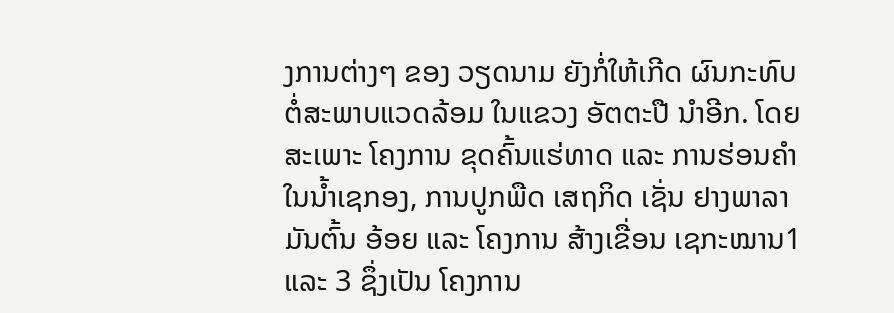ງການຕ່າງໆ ຂອງ ວຽດນາມ ຍັງກໍ່ໃຫ້ເກີດ ຜົນກະທົບ ຕໍ່ສະພາບແວດລ້ອມ ໃນແຂວງ ອັຕຕະປື ນໍາອີກ. ໂດຍສະເພາະ ໂຄງການ ຂຸດຄົ້ນແຮ່ທາດ ແລະ ການຮ່ອນຄໍາ ໃນນໍ້າເຊກອງ, ການປູກພືດ ເສຖກິດ ເຊັ່ນ ຢາງພາລາ ມັນຕົ້ນ ອ້ອຍ ແລະ ໂຄງການ ສ້າງເຂື່ອນ ເຊກະໝານ1 ແລະ 3 ຊຶ່ງເປັນ ໂຄງການ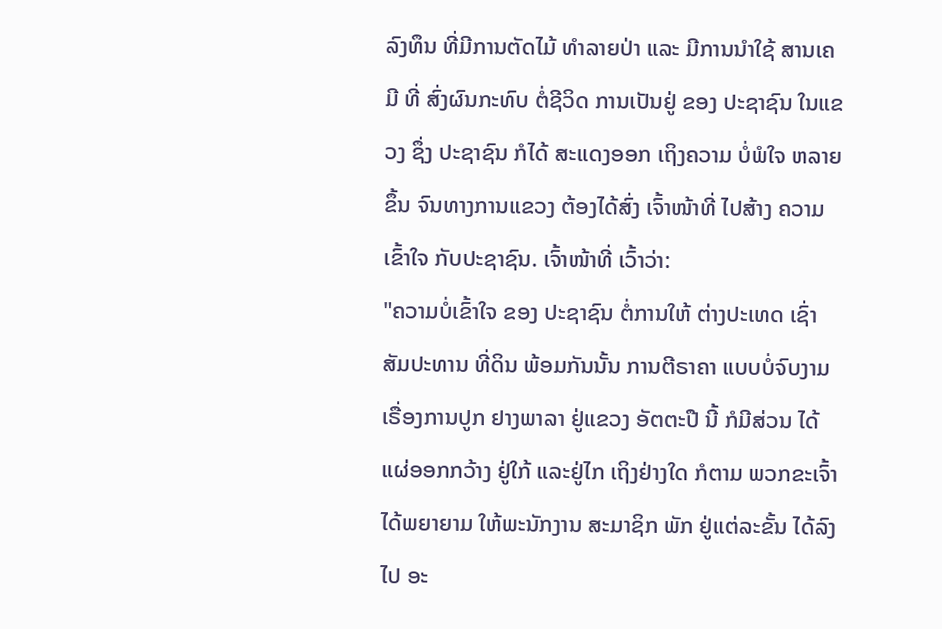ລົງທຶນ ທີ່ມີການຕັດໄມ້ ທໍາລາຍປ່າ ແລະ ມີການນໍາໃຊ້ ສານເຄມີ ທີ່ ສົ່ງຜົນກະທົບ ຕໍ່ຊີວິດ ການເປັນຢູ່ ຂອງ ປະຊາຊົນ ໃນແຂວງ ຊຶ່ງ ປະຊາຊົນ ກໍໄດ້ ສະແດງອອກ ເຖິງຄວາມ ບໍ່ພໍໃຈ ຫລາຍຂຶ້ນ ຈົນທາງການແຂວງ ຕ້ອງໄດ້ສົ່ງ ເຈົ້າໜ້າທີ່ ໄປສ້າງ ຄວາມເຂົ້າໃຈ ກັບປະຊາຊົນ. ເຈົ້າໜ້າທີ່ ເວົ້າວ່າ:
"ຄວາມບໍ່ເຂົ້າໃຈ ຂອງ ປະຊາຊົນ ຕໍ່ການໃຫ້ ຕ່າງປະເທດ ເຊົ່າສັມປະທານ ທີ່ດິນ ພ້ອມກັນນັ້ນ ການຕີຣາຄາ ແບບບໍ່ຈົບງາມ ເຣື່ອງການປູກ ຢາງພາລາ ຢູ່ແຂວງ ອັຕຕະປື ນີ້ ກໍມີສ່ວນ ໄດ້ແຜ່ອອກກວ້າງ ຢູ່ໃກ້ ແລະຢູ່ໄກ ເຖິງຢ່າງໃດ ກໍຕາມ ພວກຂະເຈົ້າ ໄດ້ພຍາຍາມ ໃຫ້ພະນັກງານ ສະມາຊິກ ພັກ ຢູ່ແຕ່ລະຂັ້ນ ໄດ້ລົງໄປ ອະ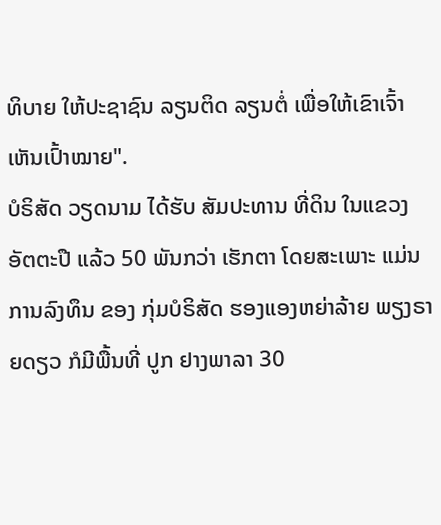ທິບາຍ ໃຫ້ປະຊາຊົນ ລຽນຕິດ ລຽນຕໍ່ ເພື່ອໃຫ້ເຂົາເຈົ້າ ເຫັນເປົ້າໝາຍ".
ບໍຣິສັດ ວຽດນາມ ໄດ້ຮັບ ສັມປະທານ ທີ່ດິນ ໃນແຂວງ ອັຕຕະປື ແລ້ວ 50 ພັນກວ່າ ເຮັກຕາ ໂດຍສະເພາະ ແມ່ນການລົງທຶນ ຂອງ ກຸ່ມບໍຣິສັດ ຮອງແອງຫຍ່າລ້າຍ ພຽງຣາຍດຽວ ກໍມີພື້ນທີ່ ປູກ ຢາງພາລາ 30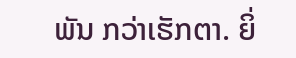ພັນ ກວ່າເຮັກຕາ. ຍິ່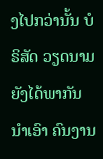ງໄປກວ່ານັ້ນ ບໍຣິສັດ ວຽດນາມ ຍັງໄດ້ພາກັນ ນໍາເອົາ ຄົນງານ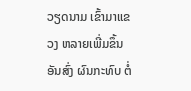ວຽດນາມ ເຂົ້າມາແຂວງ ຫລາຍເພີ່ມຂຶ້ນ ອັນສົ່ງ ຜົນກະທົບ ຕໍ່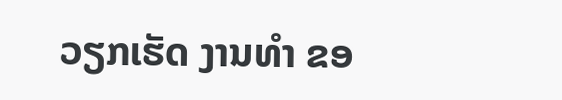ວຽກເຮັດ ງານທໍາ ຂອ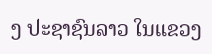ງ ປະຊາຊົນລາວ ໃນແຂວງ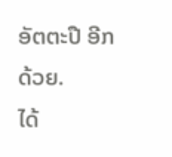ອັຕຕະປື ອີກດ້ວຍ.
ໄດ້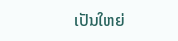ເປັນໃຫຍ່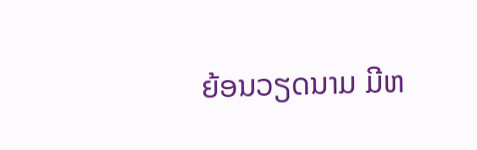ຍ້ອນວຽດນາມ ມີຫ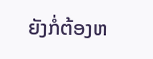ຍັງກໍ່ຕ້ອງຫ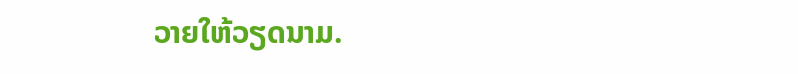ວາຍໃຫ້ວຽດນາມ.